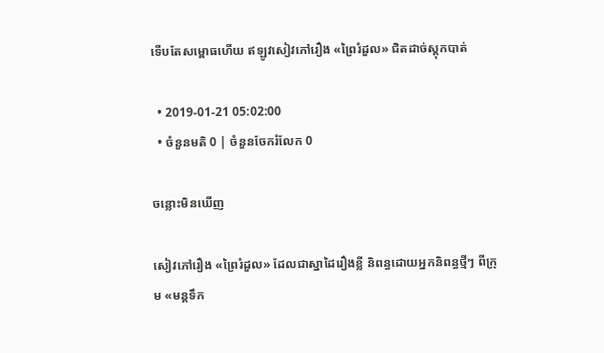ទើបតែសម្ពោធហើយ ឥឡូវសៀវភៅរឿង «ព្រៃរំដួល» ជិតដាច់ស្តុកបាត់

  • 2019-01-21 05:02:00
  • ចំនួនមតិ 0 | ចំនួនចែករំលែក 0

ចន្លោះមិនឃើញ

សៀវភៅរឿង «ព្រៃរំដួល» ដែលជាស្នាដៃរឿងខ្លី និពន្ធដោយអ្នកនិពន្ធថ្មីៗ ពីក្រុម «មន្តទឹក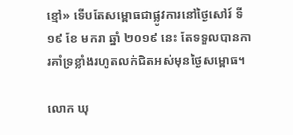ខ្មៅ» ទើបតែសម្ពោធជាផ្លូវការនៅថ្ងៃសៅរ៍ ទី ១៩ ខែ មករា ឆ្នាំ ២០១៩ នេះ តែទទួលបានការគាំទ្រខ្លាំងរហូតលក់ជិតអស់មុនថ្ងៃសម្ពោធ។

លោក ឃុ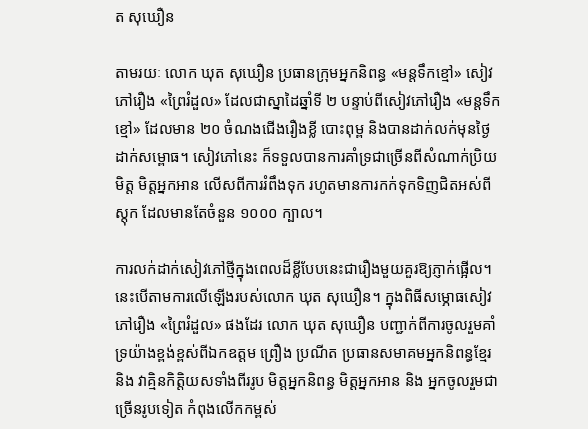ត សុឃឿន

តាមរយៈ លោក ឃុត សុឃឿន ប្រធានក្រុមអ្នកនិពន្ធ «មន្តទឹកខ្មៅ» សៀវភៅរឿង «ព្រៃរំដួល» ដែលជាស្នាដៃឆ្នាំទី ២ បន្ទាប់ពីសៀវភៅរឿង «មន្តទឹកខ្មៅ» ដែលមាន ២០ ចំណងជើងរឿងខ្លី បោះពុម្ព និងបានដាក់លក់មុនថ្ងៃដាក់សម្ពោធ។ សៀវភៅនេះ ក៏ទទួលបានការគាំទ្រជាច្រើនពីសំណាក់ប្រិយមិត្ត មិត្តអ្នកអាន លើសពីការរំពឹងទុក រហូតមានការកក់ទុកទិញជិតអស់ពីស្តុក ដែលមានតែចំនួន ១០០០ ក្បាល។

ការលក់ដាក់សៀវភៅថ្មីក្នុងពេលដ៏ខ្លីបែបនេះជារឿងមួយគួរឱ្យភ្ញាក់ផ្អើល។ នេះបើតាមការលើឡើងរបស់លោក ឃុត សុឃឿន។ ក្នុងពិធីសម្ភោធសៀវភៅរឿង «ព្រៃរំដួល» ផងដែរ លោក ឃុត សុឃឿន បញ្ជាក់ពីការចូលរួមគាំទ្រយ៉ាងខ្ពង់ខ្ពស់ពីឯកឧត្តម ព្រឿង ប្រណីត ប្រធានសមាគមអ្នកនិពន្ធខ្មែរ និង វាគ្មិនកិត្តិយសទាំងពីររូប មិត្តអ្នកនិពន្ធ មិត្តអ្នកអាន និង អ្នកចូលរួមជាច្រើនរូបទៀត កំពុងលើកកម្ពស់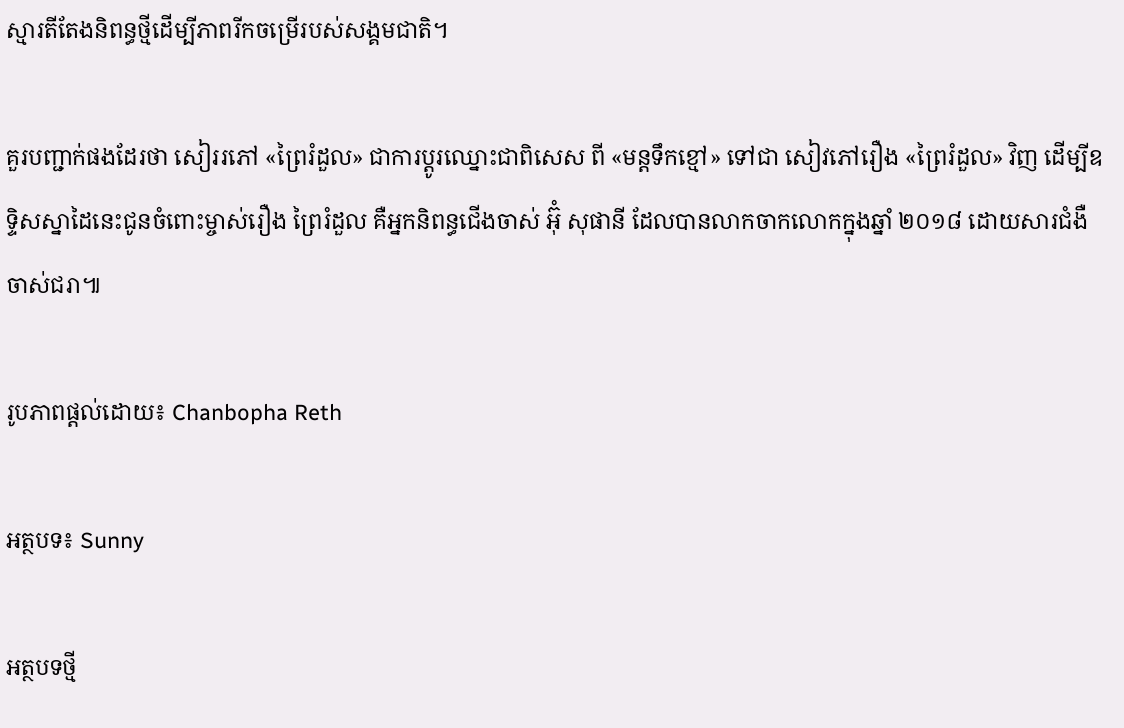ស្មារតីតែងនិពន្ធថ្មីដើម្បីភាពរីកចម្រើរបស់សង្គមជាតិ។

គួរបញ្ជាក់ផងដែរថា សៀររភៅ «ព្រៃរំដួល» ជាការប្តូរឈ្នោះជាពិសេស ពី «មន្តទឹកខ្មៅ» ទៅជា សៀវភៅរឿង «ព្រៃរំដួល» វិញ ដើម្បីឧទ្ទិសស្នាដៃនេះជូនចំពោះម្ចាស់រឿង ព្រៃរំដួល គឺអ្នកនិពន្ធជើងចាស់ អ៊ុំ សុផានី ដែលបានលាកចាកលោកក្នុងឆ្នាំ ២០១៨ ដោយសារជំងឺចាស់ជរា៕

រូបភាពផ្តល់ដោយ៖ Chanbopha Reth

អត្ថបទ៖ Sunny

អត្ថបទថ្មី